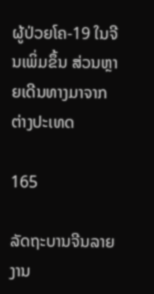ຜູ້ປ່ວຍໂຄ-19 ໃນຈີນເພິ່ມຂຶ້ນ ສ່ວນຫຼາຍເດີນທາງມາຈາກຕ່າງປະເທດ

165

ລັດຖະບານຈີນລາຍງານ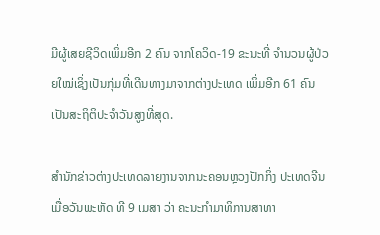ມີຜູ້ເສຍຊີວິດເພິ່ມອີກ 2 ຄົນ ຈາກໂຄວິດ-19 ຂະນະທີ່ ຈຳນວນຜູ້ປ່ວຍໃໝ່ເຊິ່ງເປັນກຸ່ມທີ່ເດີນທາງມາຈາກຕ່າງປະເທດ ເພິ່ມອີກ 61 ຄົນ ເປັນສະຖິຕິປະຈຳວັນສູງທີ່ສຸດ.

ສຳນັກຂ່າວຕ່າງປະເທດລາຍງານຈາກນະຄອນຫຼວງປັກກິ່ງ ປະເທດຈີນ ເມື່ອວັນພະຫັດ ທີ 9 ເມສາ ວ່າ ຄະນະກຳມາທິການສາທາ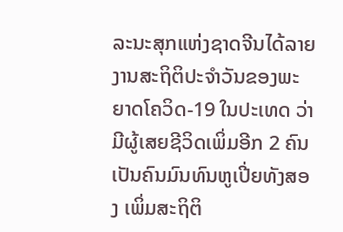ລະນະສຸກແຫ່ງຊາດຈີນໄດ້ລາຍງານສະຖິຕິປະຈຳວັນຂອງພະຍາດໂຄວິດ-19 ໃນປະເທດ ວ່າ ມີຜູ້ເສຍຊີວິດເພິ່ມອີກ 2 ຄົນ ເປັນຄົນມົນທົນຫູເປີ່ຍທັງສອງ ເພິ່ມສະຖິຕິ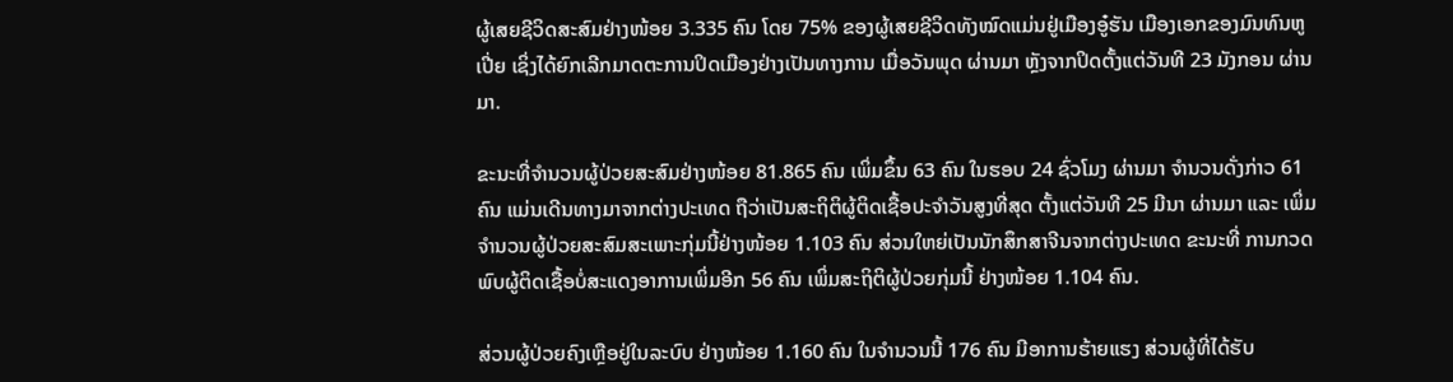ຜູ້ເສຍຊີວິດສະສົມຢ່າງໜ້ອຍ 3.335 ຄົນ ໂດຍ 75% ຂອງຜູ້ເສຍຊີວິດທັງໝົດແມ່ນຢູ່ເມືອງອູ໋ຮັນ ເມືອງເອກຂອງມົນທົນຫູເປີ່ຍ ເຊິ່ງໄດ້ຍົກເລີກມາດຕະການປິດເມືອງຢ່າງເປັນທາງການ ເມື່ອວັນພຸດ ຜ່ານມາ ຫຼັງຈາກປິດຕັ້ງແຕ່ວັນທີ 23 ມັງກອນ ຜ່ານມາ.

ຂະນະທີ່ຈຳນວນຜູ້ປ່ວຍສະສົມຢ່າງໜ້ອຍ 81.865 ຄົນ ເພິ່ມຂຶ້ນ 63 ຄົນ ໃນຮອບ 24 ຊົ່ວໂມງ ຜ່ານມາ ຈຳນວນດັ່ງກ່າວ 61 ຄົນ ແມ່ນເດີນທາງມາຈາກຕ່າງປະເທດ ຖືວ່າເປັນສະຖິຕິຜູ້ຕິດເຊື້ອປະຈຳວັນສູງທີ່ສຸດ ຕັ້ງແຕ່ວັນທີ 25 ມີນາ ຜ່ານມາ ແລະ ເພິ່ມຈຳນວນຜູ້ປ່ວຍສະສົມສະເພາະກຸ່ມນີ້ຢ່າງໜ້ອຍ 1.103 ຄົນ ສ່ວນໃຫຍ່ເປັນນັກສຶກສາຈີນຈາກຕ່າງປະເທດ ຂະນະທີ່ ການກວດພົບຜູ້ຕິດເຊື້ອບໍ່ສະແດງອາການເພິ່ມອີກ 56 ຄົນ ເພິ່ມສະຖິຕິຜູ້ປ່ວຍກຸ່ມນີ້ ຢ່າງໜ້ອຍ 1.104 ຄົນ.

ສ່ວນຜູ້ປ່ວຍຄົງເຫຼືອຢູ່ໃນລະບົບ ຢ່າງໜ້ອຍ 1.160 ຄົນ ໃນຈຳນວນນີ້ 176 ຄົນ ມີອາການຮ້າຍແຮງ ສ່ວນຜູ້ທີ່ໄດ້ຮັບ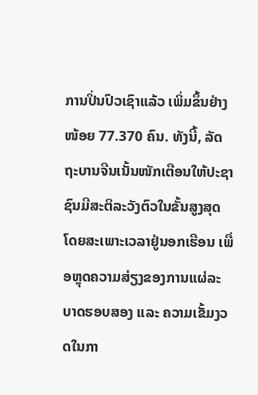ການປິ່ນປົວເຊົາແລ້ວ ເພິ່ມຂຶ້ນຢ່າງໜ້ອຍ 77.370 ຄົນ. ທັງນີ້, ລັດຖະບານຈີນເນັ້ນໜັກເຕືອນໃຫ້ປະຊາຊົນມີສະຕິລະວັງຕົວໃນຂັ້ນສູງສຸດ ໂດຍສະເພາະເວລາຢູ່ນອກເຮືອນ ເພື່ອຫຼຸດຄວາມສ່ຽງຂອງການແຜ່ລະບາດຮອບສອງ ແລະ ຄວາມເຂັ້ມງວດໃນກາ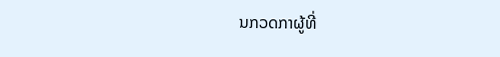ນກວດກາຜູ້ທີ່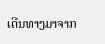ເດີນທາງມາຈາກ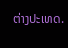ຕ່າງປະເທດ.